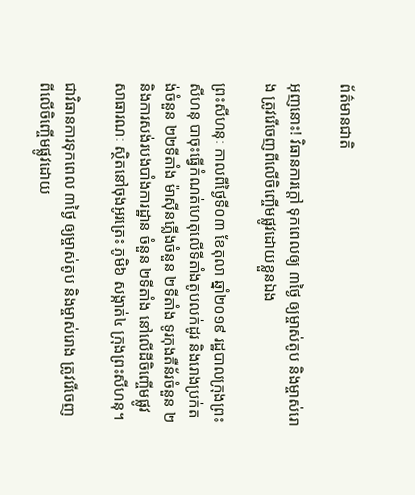ព័ត៌មានជាតិ

អុញនោះ! វិធានការក្ដៅ ទុកពេលឲ្យ ៣ថ្ងៃ ឲ្យម្ចាស់តូប និងម្ចាស់រោង ត្រូវរើចេញពីលើចិញ្ចើមផ្លូវដោយខ្លួនឯង

ព្រះសីហនុៈ កាលពីថ្ងៃទី០៣ ខែតុលា ឆ្នាំ២០១៩ រដ្ឋបាលក្រុងព្រះសីហនុ បាចុះធ្វើកំណត់ហេតុលើទីតាំងតូបលក់ដូរ និងរោងប្រក់តង់ចំនួន ២២ទីតាំង ម៉ាស៊ីនភ្លើងចំនួន ២ទីតាំង ទូរកុងតឺន័រចំនួន ២ និងការសង់របងបាំងការដ្ឋាន ចំនួន ២ទីតាំង នៅលើដីចិញ្ចើមផ្លូវសាធារណៈ ស្ថិតនៅចុងអូរត្រេះ ភូមិ៦ សង្កាត់៤ ក្រុងព្រះសីហនុ។

ជាវិធានការទុកពេល ៣ថ្ងៃ ឲ្យម្ចាស់តូប និងម្ចាស់រោង ត្រូវរើចេញពីលើចិញ្ចើមផ្លូវដោយ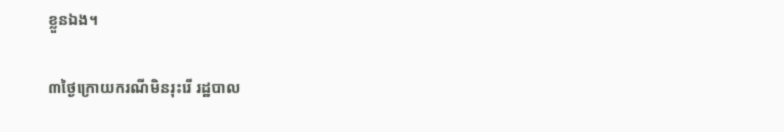ខ្លួនឯង។

៣ថ្ងៃក្រោយករណីមិនរុះរើ រដ្ឋបាល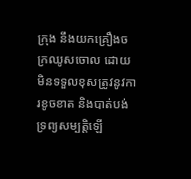ក្រុង នឹងយកគ្រឿងចក្រឈូសចោល ដោយមិនទទួលខុសត្រូវនូវការខូចខាត និងបាត់បង់ទ្រព្យសម្បត្តិឡើ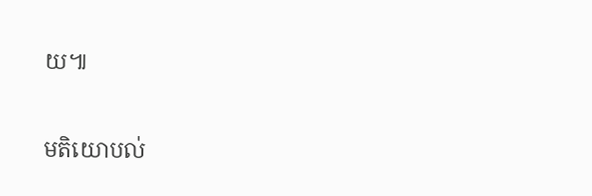យ៕

មតិយោបល់